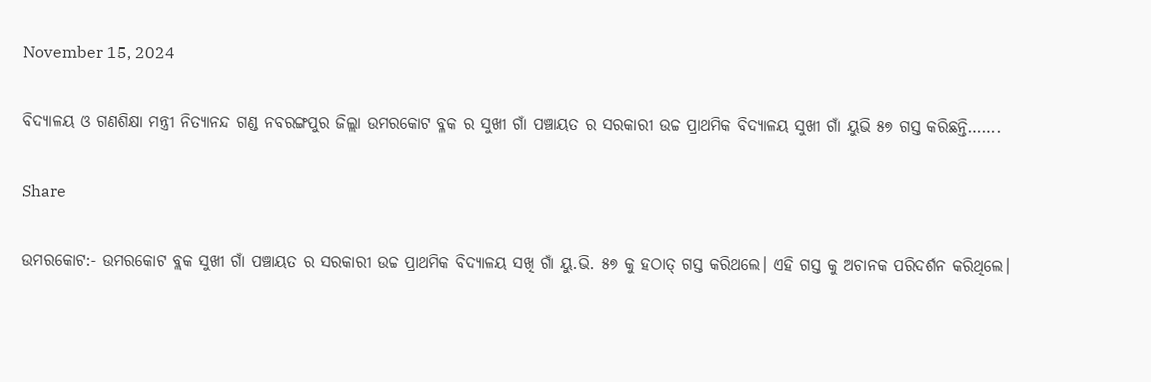November 15, 2024

ବିଦ୍ୟାଳୟ ଓ ଗଣଶିକ୍ଷା ମନ୍ତ୍ରୀ ନିତ୍ୟାନନ୍ଦ ଗଣ୍ଡ ନବରଙ୍ଗପୁର ଜିଲ୍ଲା ଉମରକୋଟ ବ୍ଳକ ର ସୁଖୀ ଗାଁ ପଞ୍ଚାୟତ ର ସରକାରୀ ଉଚ୍ଚ ପ୍ରାଥମିକ ବିଦ୍ୟାଳୟ ସୁଖୀ ଗାଁ ୟୁଭି ୫୭ ଗସ୍ତ କରିଛନ୍ତି…….

Share

ଉମରକୋଟ:- ଉମରକୋଟ ବ୍ଲକ ସୁଖୀ ଗାଁ ପଞ୍ଚାୟତ ର ସରକାରୀ ଉଚ୍ଚ ପ୍ରାଥମିକ ବିଦ୍ୟାଳୟ ସଖି ଗାଁ ୟୁ.ଭି. ୫୭ କୁ ହଠାତ୍ ଗସ୍ତ କରିଥଲେ। ଏହି ଗସ୍ତ କୁ ଅଚାନକ ପରିଦର୍ଶନ କରିଥିଲେ।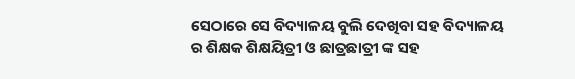ସେଠାରେ ସେ ବିଦ୍ୟାଳୟ ବୁଲି ଦେଖିବା ସହ ବିଦ୍ୟାଳୟ ର ଶିକ୍ଷକ ଶିକ୍ଷୟିତ୍ରୀ ଓ ଛାତ୍ରଛାତ୍ରୀ ଙ୍କ ସହ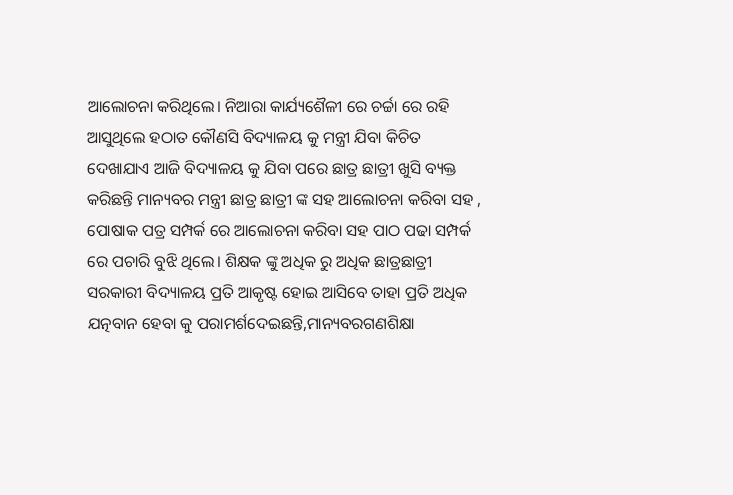ଆଲୋଚନା କରିଥିଲେ। ନିଆରା କାର୍ଯ୍ୟଶୈଳୀ ରେ ଚର୍ଚ୍ଚା ରେ ରହି ଆସୁଥିଲେ ହଠାତ କୌଣସି ବିଦ୍ୟାଳୟ କୁ ମନ୍ତ୍ରୀ ଯିବା କିଚିତ ଦେଖାଯାଏ ଆଜି ବିଦ୍ୟାଳୟ କୁ ଯିବା ପରେ ଛାତ୍ର ଛାତ୍ରୀ ଖୁସି ବ୍ୟକ୍ତ କରିଛନ୍ତି ମାନ୍ୟବର ମନ୍ତ୍ରୀ ଛାତ୍ର ଛାତ୍ରୀ ଙ୍କ ସହ ଆଲୋଚନା କରିବା ସହ , ପୋଷାକ ପତ୍ର ସମ୍ପର୍କ ରେ ଆଲୋଚନା କରିବା ସହ ପାଠ ପଢା ସମ୍ପର୍କ ରେ ପଚାରି ବୁଝି ଥିଲେ। ଶିକ୍ଷକ ଙ୍କୁ ଅଧିକ ରୁ ଅଧିକ ଛାତ୍ରଛାତ୍ରୀ ସରକାରୀ ବିଦ୍ୟାଳୟ ପ୍ରତି ଆକୃଷ୍ଟ ହୋଇ ଆସିବେ ତାହା ପ୍ରତି ଅଧିକ ଯତ୍ନବାନ ହେବା କୁ ପରାମର୍ଶଦେଇଛନ୍ତି,ମାନ୍ୟବରଗଣଶିକ୍ଷା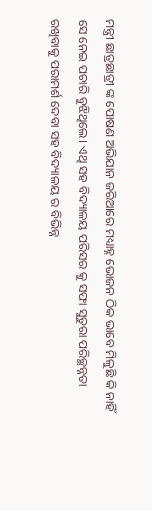ମନ୍ତ୍ରୀ ଛାତ୍ରଛାତ୍ରୀ ଙ୍କ ପୋଷଣ ଅଭିଯାନ ଜରିଆରେ ମଧ୍ୟାହ୍ନ ଭୋଜନ ଠିକ ଭାବେ ମିଳୁଛି କି ନାହିଁ ସେ ନେଇ ପଚାରି ବୁଝିଥିଲେ। ଏଥି ସହ ବିଦ୍ୟାଳୟ ପରିସର କୁ ସଫା ସୁତୁରା ପରିଚ୍ଛନ୍ନତା ରଖିବାକୁ ପରାମର୍ଶ ଦେବା ସହ ବିଦ୍ୟାଳୟ ର ବିଭିନ୍ନ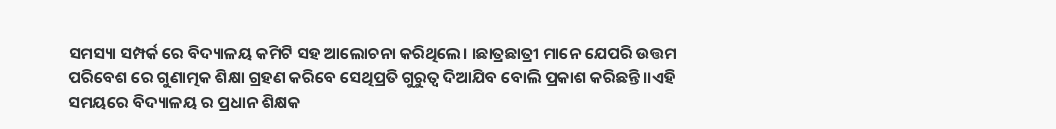ସମସ୍ୟା ସମ୍ପର୍କ ରେ ବିଦ୍ୟାଳୟ କମିଟି ସହ ଆଲୋଚନା କରିଥିଲେ। ।ଛାତ୍ରଛାତ୍ରୀ ମାନେ ଯେପରି ଉତ୍ତମ ପରିବେଶ ରେ ଗୁଣାତ୍ମକ ଶିକ୍ଷା ଗ୍ରହଣ କରିବେ ସେଥିପ୍ରତି ଗୁରୁତ୍ୱ ଦିଆଯିବ ବୋଲି ପ୍ରକାଶ କରିଛନ୍ତି।।ଏହି ସମୟରେ ବିଦ୍ୟାଳୟ ର ପ୍ରଧାନ ଶିକ୍ଷକ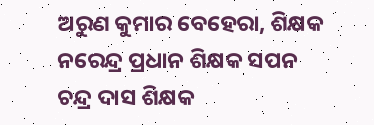ଅରୁଣ କୁମାର ବେହେରା, ଶିକ୍ଷକ ନରେନ୍ଦ୍ର ପ୍ରଧାନ ଶିକ୍ଷକ ସପନ ଚନ୍ଦ୍ର ଦାସ ଶିକ୍ଷକ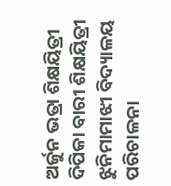ଅର୍ଜୁନ ଭତ୍ରା ଶିକ୍ଷୟିତ୍ରୀ ଦିପିକା ବାରୀ ଶିକ୍ଷୟିତ୍ରୀ ଝୁନିମାମାଝୀ ବିଦ୍ୟାଳୟ ପରିଚାଳନା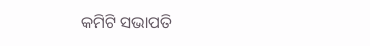କମିଟି ସଭାପତି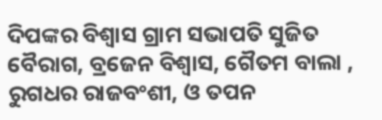ଦିପଙ୍କର ବିଶ୍ଵାସ ଗ୍ରାମ ସଭାପତି ସୁଜିତ ବୈରାଗ, ବ୍ରଜେନ ବିଶ୍ଵାସ, ଗୈତମ ବାଲା , ରୁଗଧର ରାଜବଂଶୀ, ଓ ତପନ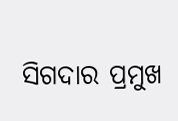ସିଗଦାର ପ୍ରମୁଖ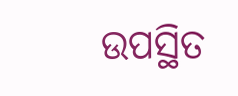ଉପସ୍ଥିତ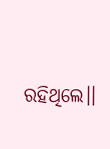ରହିଥିଲେ।।